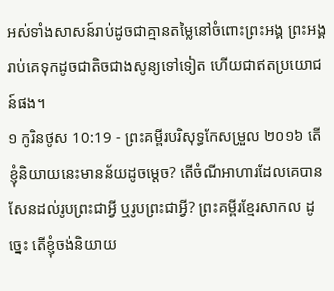អស់ទាំងសាសន៍រាប់ដូចជាគ្មានតម្លៃនៅចំពោះព្រះអង្គ ព្រះអង្គរាប់គេទុកដូចជាតិចជាងសូន្យទៅទៀត ហើយជាឥតប្រយោជន៍ផង។
១ កូរិនថូស 10:19 - ព្រះគម្ពីរបរិសុទ្ធកែសម្រួល ២០១៦ តើខ្ញុំនិយាយនេះមានន័យដូចម្ដេច? តើចំណីអាហារដែលគេបានសែនដល់រូបព្រះជាអ្វី ឬរូបព្រះជាអ្វី? ព្រះគម្ពីរខ្មែរសាកល ដូច្នេះ តើខ្ញុំចង់និយាយ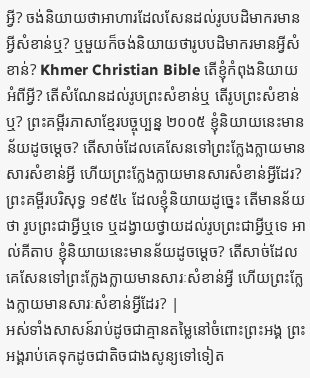អ្វី? ចង់និយាយថាអាហារដែលសែនដល់រូបបដិមាករមានអ្វីសំខាន់ឬ? ឬមួយក៏ចង់និយាយថារូបបដិមាករមានអ្វីសំខាន់? Khmer Christian Bible តើខ្ញុំកំពុងនិយាយអំពីអ្វី? តើសំណែនដល់រូបព្រះសំខាន់ឬ តើរូបព្រះសំខាន់ឬ? ព្រះគម្ពីរភាសាខ្មែរបច្ចុប្បន្ន ២០០៥ ខ្ញុំនិយាយនេះមានន័យដូចម្ដេច? តើសាច់ដែលគេសែនទៅព្រះក្លែងក្លាយមានសារសំខាន់អ្វី ហើយព្រះក្លែងក្លាយមានសារសំខាន់អ្វីដែរ? ព្រះគម្ពីរបរិសុទ្ធ ១៩៥៤ ដែលខ្ញុំនិយាយដូច្នេះ តើមានន័យថា រូបព្រះជាអ្វីឬទេ ឬដង្វាយថ្វាយដល់រូបព្រះជាអ្វីឬទេ អាល់គីតាប ខ្ញុំនិយាយនេះមានន័យដូចម្ដេច? តើសាច់ដែលគេសែនទៅព្រះក្លែងក្លាយមានសារៈសំខាន់អ្វី ហើយព្រះក្លែងក្លាយមានសារៈសំខាន់អ្វីដែរ? |
អស់ទាំងសាសន៍រាប់ដូចជាគ្មានតម្លៃនៅចំពោះព្រះអង្គ ព្រះអង្គរាប់គេទុកដូចជាតិចជាងសូន្យទៅទៀត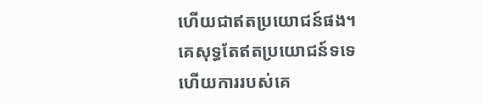ហើយជាឥតប្រយោជន៍ផង។
គេសុទ្ធតែឥតប្រយោជន៍ទទេ ហើយការរបស់គេ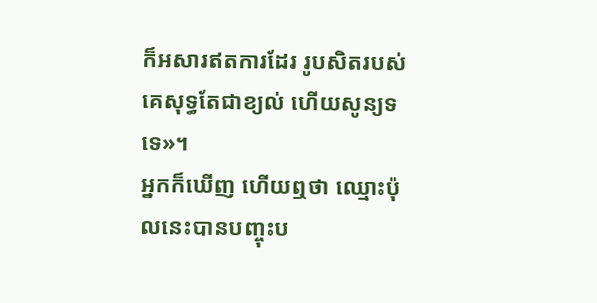ក៏អសារឥតការដែរ រូបសិតរបស់គេសុទ្ធតែជាខ្យល់ ហើយសូន្យទទេ»។
អ្នកក៏ឃើញ ហើយឮថា ឈ្មោះប៉ុលនេះបានបញ្ចុះប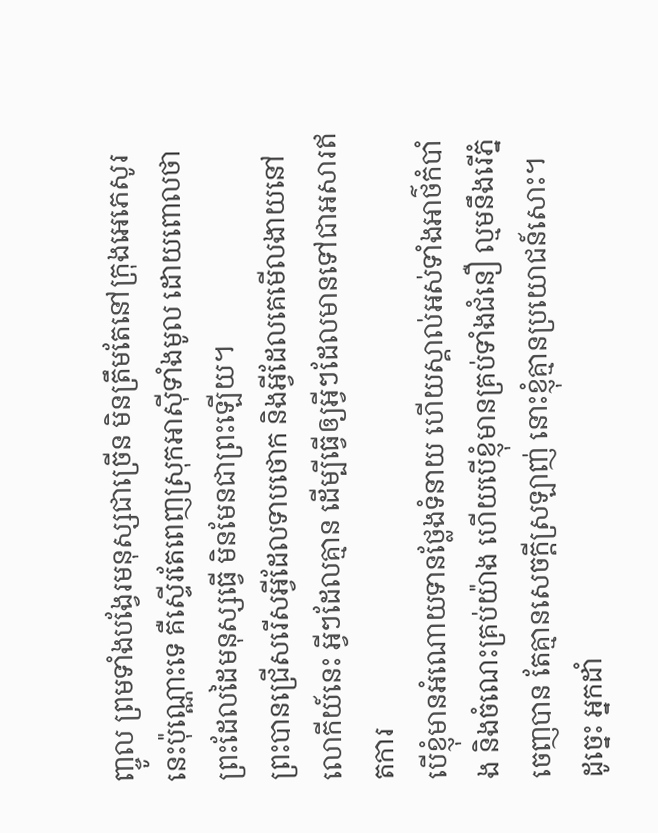ញ្ចូល ព្រមទាំងបង្វែរមនុស្សជាច្រើន មិនត្រឹមតែនៅក្រុងអេភេសូរនេះប៉ុណ្ណោះទេ គឺស្ទើរតែពេញស្រុកអាស៊ីទាំងមូល ដោយពោលថា ព្រះដែលដៃមនុស្សធ្វើ មិនមែនជាព្រះឡើយ។
ព្រះបានជ្រើសរើសអ្វីដែលទាបថោក និងអ្វីដែលគេមើលងាយនៅលោកីយ៍នេះ អ្វីៗដែលគ្មាន ដើម្បីធ្វើឲ្យអ្វីៗដែលមានទៅជាអសារឥតការ
បើខ្ញុំមានអំណោយទានថ្លែងទំនាយ ហើយស្គាល់អស់ទាំងអាថ៌កំបាំង និងចំណេះគ្រប់យ៉ាង ហើយបើខ្ញុំមានគ្រប់ទាំងជំនឿ ល្មមនឹងរើភ្នំចេញបាន តែគ្មានសេចក្តីស្រឡាញ់ នោះខ្ញុំគ្មានប្រយោជន៍សោះ។
ដូច្នេះ អ្នកដាំ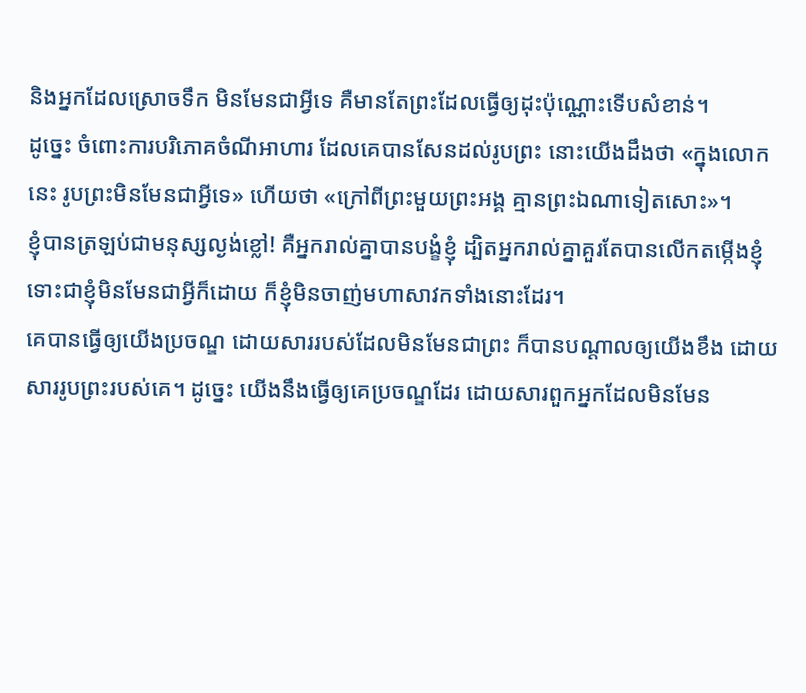និងអ្នកដែលស្រោចទឹក មិនមែនជាអ្វីទេ គឺមានតែព្រះដែលធ្វើឲ្យដុះប៉ុណ្ណោះទើបសំខាន់។
ដូច្នេះ ចំពោះការបរិភោគចំណីអាហារ ដែលគេបានសែនដល់រូបព្រះ នោះយើងដឹងថា «ក្នុងលោកនេះ រូបព្រះមិនមែនជាអ្វីទេ» ហើយថា «ក្រៅពីព្រះមួយព្រះអង្គ គ្មានព្រះឯណាទៀតសោះ»។
ខ្ញុំបានត្រឡប់ជាមនុស្សល្ងង់ខ្លៅ! គឺអ្នករាល់គ្នាបានបង្ខំខ្ញុំ ដ្បិតអ្នករាល់គ្នាគួរតែបានលើកតម្កើងខ្ញុំ ទោះជាខ្ញុំមិនមែនជាអ្វីក៏ដោយ ក៏ខ្ញុំមិនចាញ់មហាសាវកទាំងនោះដែរ។
គេបានធ្វើឲ្យយើងប្រចណ្ឌ ដោយសាររបស់ដែលមិនមែនជាព្រះ ក៏បានបណ្ដាលឲ្យយើងខឹង ដោយសាររូបព្រះរបស់គេ។ ដូច្នេះ យើងនឹងធ្វើឲ្យគេប្រចណ្ឌដែរ ដោយសារពួកអ្នកដែលមិនមែន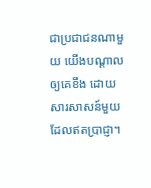ជាប្រជាជនណាមួយ យើងបណ្ដាលឲ្យគេខឹង ដោយសារសាសន៍មួយដែលឥតប្រាជ្ញា។